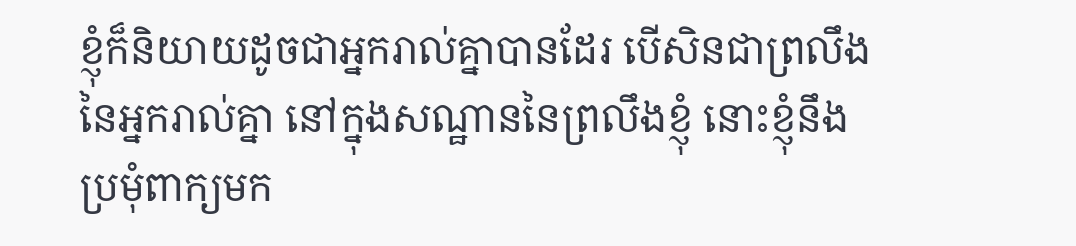ខ្ញុំក៏និយាយដូចជាអ្នករាល់គ្នាបានដែរ បើសិនជាព្រលឹងនៃអ្នករាល់គ្នា នៅក្នុងសណ្ឋាននៃព្រលឹងខ្ញុំ នោះខ្ញុំនឹងប្រមុំពាក្យមក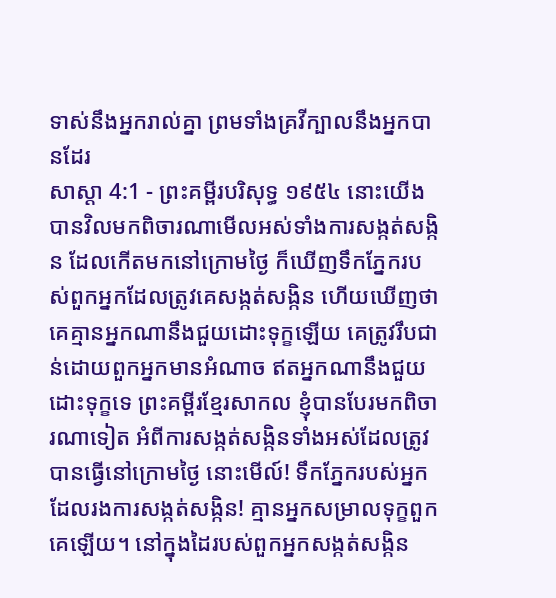ទាស់នឹងអ្នករាល់គ្នា ព្រមទាំងគ្រវីក្បាលនឹងអ្នកបានដែរ
សាស្តា 4:1 - ព្រះគម្ពីរបរិសុទ្ធ ១៩៥៤ នោះយើងបានវិលមកពិចារណាមើលអស់ទាំងការសង្កត់សង្កិន ដែលកើតមកនៅក្រោមថ្ងៃ ក៏ឃើញទឹកភ្នែករបស់ពួកអ្នកដែលត្រូវគេសង្កត់សង្កិន ហើយឃើញថា គេគ្មានអ្នកណានឹងជួយដោះទុក្ខឡើយ គេត្រូវរឹបជាន់ដោយពួកអ្នកមានអំណាច ឥតអ្នកណានឹងជួយដោះទុក្ខទេ ព្រះគម្ពីរខ្មែរសាកល ខ្ញុំបានបែរមកពិចារណាទៀត អំពីការសង្កត់សង្កិនទាំងអស់ដែលត្រូវបានធ្វើនៅក្រោមថ្ងៃ នោះមើល៍! ទឹកភ្នែករបស់អ្នកដែលរងការសង្កត់សង្កិន! គ្មានអ្នកសម្រាលទុក្ខពួកគេឡើយ។ នៅក្នុងដៃរបស់ពួកអ្នកសង្កត់សង្កិន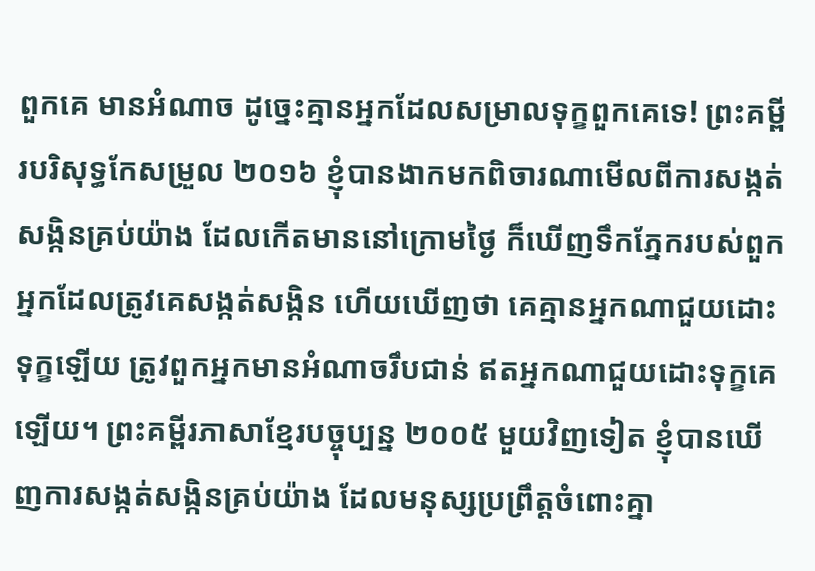ពួកគេ មានអំណាច ដូច្នេះគ្មានអ្នកដែលសម្រាលទុក្ខពួកគេទេ! ព្រះគម្ពីរបរិសុទ្ធកែសម្រួល ២០១៦ ខ្ញុំបានងាកមកពិចារណាមើលពីការសង្កត់សង្កិនគ្រប់យ៉ាង ដែលកើតមាននៅក្រោមថ្ងៃ ក៏ឃើញទឹកភ្នែករបស់ពួកអ្នកដែលត្រូវគេសង្កត់សង្កិន ហើយឃើញថា គេគ្មានអ្នកណាជួយដោះទុក្ខឡើយ ត្រូវពួកអ្នកមានអំណាចរឹបជាន់ ឥតអ្នកណាជួយដោះទុក្ខគេឡើយ។ ព្រះគម្ពីរភាសាខ្មែរបច្ចុប្បន្ន ២០០៥ មួយវិញទៀត ខ្ញុំបានឃើញការសង្កត់សង្កិនគ្រប់យ៉ាង ដែលមនុស្សប្រព្រឹត្តចំពោះគ្នា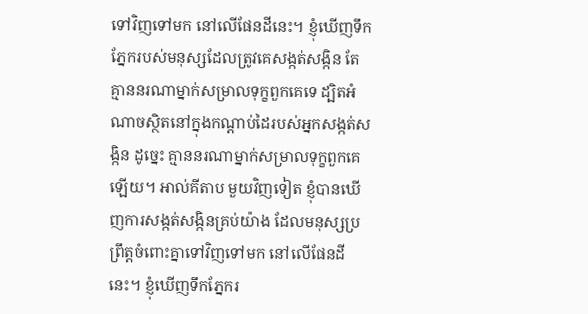ទៅវិញទៅមក នៅលើផែនដីនេះ។ ខ្ញុំឃើញទឹកភ្នែករបស់មនុស្សដែលត្រូវគេសង្កត់សង្កិន តែគ្មាននរណាម្នាក់សម្រាលទុក្ខពួកគេទេ ដ្បិតអំណាចស្ថិតនៅក្នុងកណ្ដាប់ដៃរបស់អ្នកសង្កត់សង្កិន ដូច្នេះ គ្មាននរណាម្នាក់សម្រាលទុក្ខពួកគេឡើយ។ អាល់គីតាប មួយវិញទៀត ខ្ញុំបានឃើញការសង្កត់សង្កិនគ្រប់យ៉ាង ដែលមនុស្សប្រព្រឹត្តចំពោះគ្នាទៅវិញទៅមក នៅលើផែនដីនេះ។ ខ្ញុំឃើញទឹកភ្នែករ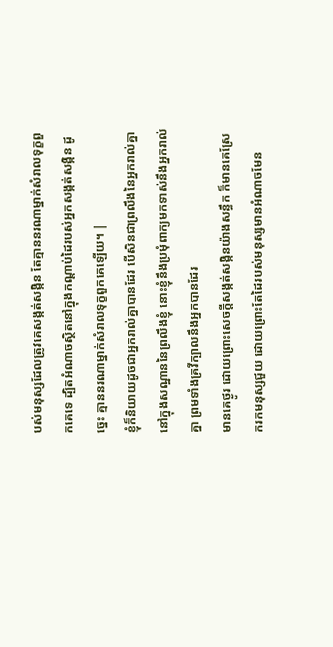បស់មនុស្សដែលត្រូវគេសង្កត់សង្កិន តែគ្មាននរណាម្នាក់សំរាលទុក្ខពួកគេទេ ដ្បិតអំណាចស្ថិតនៅក្នុងកណ្ដាប់ដៃរបស់អ្នកសង្កត់សង្កិន ដូច្នេះ គ្មាននរណាម្នាក់សំរាលទុក្ខពួកគេឡើយ។ |
ខ្ញុំក៏និយាយដូចជាអ្នករាល់គ្នាបានដែរ បើសិនជាព្រលឹងនៃអ្នករាល់គ្នា នៅក្នុងសណ្ឋាននៃព្រលឹងខ្ញុំ នោះខ្ញុំនឹងប្រមុំពាក្យមកទាស់នឹងអ្នករាល់គ្នា ព្រមទាំងគ្រវីក្បាលនឹងអ្នកបានដែរ
មានគេថ្ងូរ ដោយព្រោះសេចក្ដីសង្កត់សង្កិនយ៉ាងសន្ធឹក ក៏មានគេស្រែករកមនុស្សជួយ ដោយព្រោះតែដៃរបស់មនុស្សមានអំណាចមែន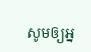សូមឲ្យអ្ន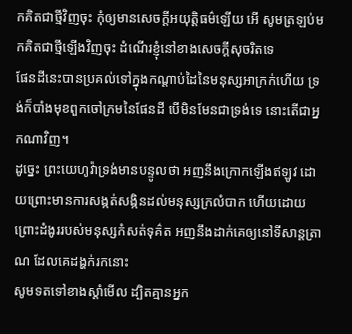កគិតជាថ្មីវិញចុះ កុំឲ្យមានសេចក្ដីអយុត្តិធម៌ឡើយ អើ សូមត្រឡប់មកគិតជាថ្មីឡើងវិញចុះ ដំណើរខ្ញុំនៅខាងសេចក្ដីសុចរិតទេ
ផែនដីនេះបានប្រគល់ទៅក្នុងកណ្តាប់ដៃនៃមនុស្សអាក្រក់ហើយ ទ្រង់ក៏បាំងមុខពួកចៅក្រមនៃផែនដី បើមិនមែនជាទ្រង់ទេ នោះតើជាអ្នកណាវិញ។
ដូច្នេះ ព្រះយេហូវ៉ាទ្រង់មានបន្ទូលថា អញនឹងក្រោកឡើងឥឡូវ ដោយព្រោះមានការសង្កត់សង្កិនដល់មនុស្សក្រលំបាក ហើយដោយព្រោះដំងូររបស់មនុស្សកំសត់ទុគ៌ត អញនឹងដាក់គេឲ្យនៅទីសាន្តត្រាណ ដែលគេដង្ហក់រកនោះ
សូមទតទៅខាងស្តាំមើល ដ្បិតគ្មានអ្នក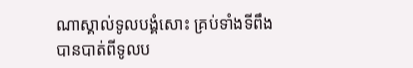ណាស្គាល់ទូលបង្គំសោះ គ្រប់ទាំងទីពឹងបានបាត់ពីទូលប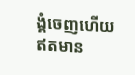ង្គំចេញហើយ ឥតមាន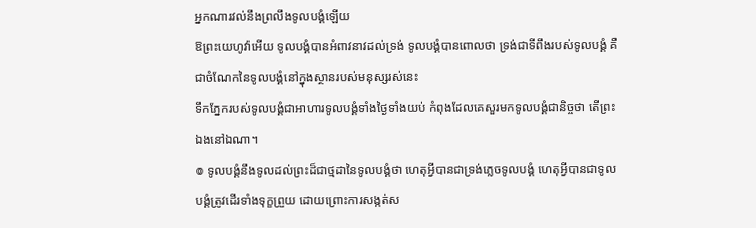អ្នកណារវល់នឹងព្រលឹងទូលបង្គំឡើយ
ឱព្រះយេហូវ៉ាអើយ ទូលបង្គំបានអំពាវនាវដល់ទ្រង់ ទូលបង្គំបានពោលថា ទ្រង់ជាទីពឹងរបស់ទូលបង្គំ គឺជាចំណែកនៃទូលបង្គំនៅក្នុងស្ថានរបស់មនុស្សរស់នេះ
ទឹកភ្នែករបស់ទូលបង្គំជាអាហារទូលបង្គំទាំងថ្ងៃទាំងយប់ កំពុងដែលគេសួរមកទូលបង្គំជានិច្ចថា តើព្រះឯងនៅឯណា។
៙ ទូលបង្គំនឹងទូលដល់ព្រះដ៏ជាថ្មដានៃទូលបង្គំថា ហេតុអ្វីបានជាទ្រង់ភ្លេចទូលបង្គំ ហេតុអ្វីបានជាទូលបង្គំត្រូវដើរទាំងទុក្ខព្រួយ ដោយព្រោះការសង្កត់ស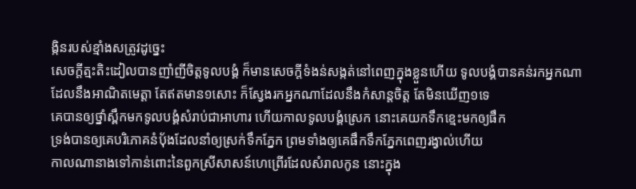ង្កិនរបស់ខ្មាំងសត្រូវដូច្នេះ
សេចក្ដីត្មះតិះដៀលបានញាំញីចិត្តទូលបង្គំ ក៏មានសេចក្ដីទំងន់សង្កត់នៅពេញក្នុងខ្លួនហើយ ទូលបង្គំបានគន់រកអ្នកណាដែលនឹងអាណិតមេត្តា តែឥតមាន១សោះ ក៏ស្វែងរកអ្នកណាដែលនឹងកំសាន្តចិត្ត តែមិនឃើញ១ទេ
គេបានឲ្យថ្នាំស្ពឹកមកទូលបង្គំសំរាប់ជាអាហារ ហើយកាលទូលបង្គំស្រេក នោះគេយកទឹកខ្មេះមកឲ្យផឹក
ទ្រង់បានឲ្យគេបរិភោគនំបុ័ងដែលនាំឲ្យស្រក់ទឹកភ្នែក ព្រមទាំងឲ្យគេផឹកទឹកភ្នែកពេញរង្វាល់ហើយ
កាលណានាងទៅកាន់ពោះនៃពួកស្រីសាសន៍ហេព្រើរដែលសំរាលកូន នោះក្នុង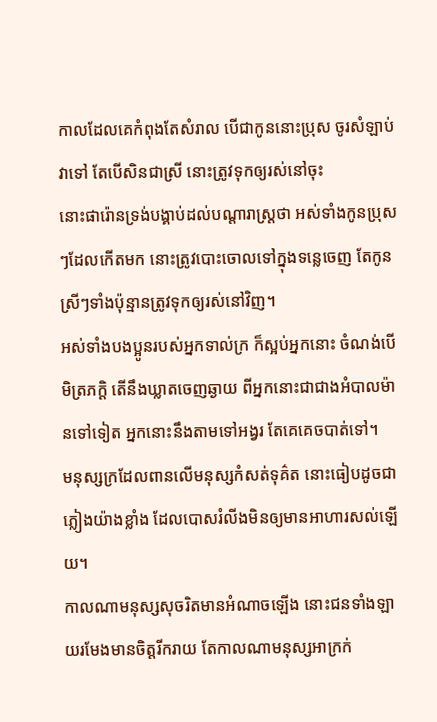កាលដែលគេកំពុងតែសំរាល បើជាកូននោះប្រុស ចូរសំឡាប់វាទៅ តែបើសិនជាស្រី នោះត្រូវទុកឲ្យរស់នៅចុះ
នោះផារ៉ោនទ្រង់បង្គាប់ដល់បណ្តារាស្ត្រថា អស់ទាំងកូនប្រុសៗដែលកើតមក នោះត្រូវបោះចោលទៅក្នុងទន្លេចេញ តែកូនស្រីៗទាំងប៉ុន្មានត្រូវទុកឲ្យរស់នៅវិញ។
អស់ទាំងបងប្អូនរបស់អ្នកទាល់ក្រ ក៏ស្អប់អ្នកនោះ ចំណង់បើមិត្រភក្តិ តើនឹងឃ្លាតចេញឆ្ងាយ ពីអ្នកនោះជាជាងអំបាលម៉ានទៅទៀត អ្នកនោះនឹងតាមទៅអង្វរ តែគេគេចបាត់ទៅ។
មនុស្សក្រដែលពានលើមនុស្សកំសត់ទុគ៌ត នោះធៀបដូចជាភ្លៀងយ៉ាងខ្លាំង ដែលបោសរំលីងមិនឲ្យមានអាហារសល់ឡើយ។
កាលណាមនុស្សសុចរិតមានអំណាចឡើង នោះជនទាំងឡាយរមែងមានចិត្តរីករាយ តែកាលណាមនុស្សអាក្រក់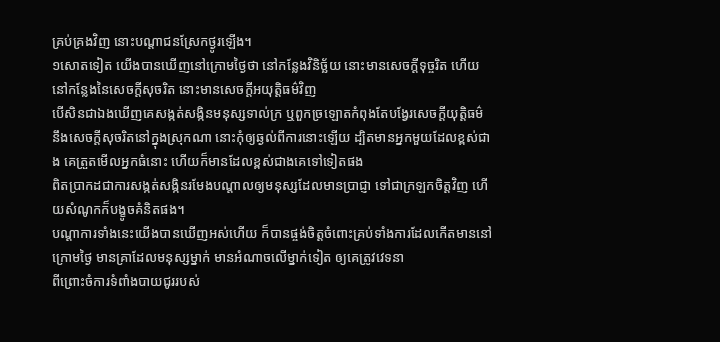គ្រប់គ្រងវិញ នោះបណ្តាជនស្រែកថ្ងូរឡើង។
១សោតទៀត យើងបានឃើញនៅក្រោមថ្ងៃថា នៅកន្លែងវិនិច្ឆ័យ នោះមានសេចក្ដីទុច្ចរិត ហើយនៅកន្លែងនៃសេចក្ដីសុចរិត នោះមានសេចក្ដីអយុត្តិធម៌វិញ
បើសិនជាឯងឃើញគេសង្កត់សង្កិនមនុស្សទាល់ក្រ ឬពួកច្រឡោតកំពុងតែបង្វែរសេចក្ដីយុត្តិធម៌ នឹងសេចក្ដីសុចរិតនៅក្នុងស្រុកណា នោះកុំឲ្យឆ្ងល់ពីការនោះឡើយ ដ្បិតមានអ្នកមួយដែលខ្ពស់ជាង គេត្រួតមើលអ្នកធំនោះ ហើយក៏មានដែលខ្ពស់ជាងគេទៅទៀតផង
ពិតប្រាកដជាការសង្កត់សង្កិនរមែងបណ្តាលឲ្យមនុស្សដែលមានប្រាជ្ញា ទៅជាក្រឡកចិត្តវិញ ហើយសំណូកក៏បង្ខូចគំនិតផង។
បណ្តាការទាំងនេះយើងបានឃើញអស់ហើយ ក៏បានផ្ចង់ចិត្តចំពោះគ្រប់ទាំងការដែលកើតមាននៅក្រោមថ្ងៃ មានគ្រាដែលមនុស្សម្នាក់ មានអំណាចលើម្នាក់ទៀត ឲ្យគេត្រូវវេទនា
ពីព្រោះចំការទំពាំងបាយជូររបស់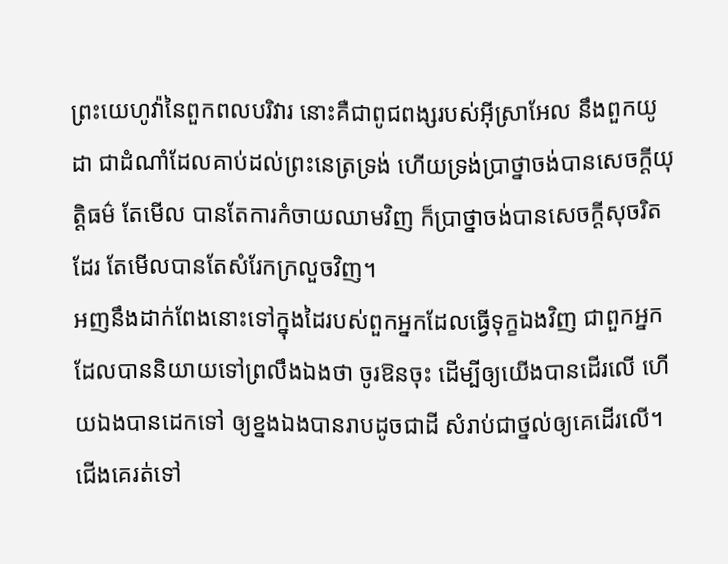ព្រះយេហូវ៉ានៃពួកពលបរិវារ នោះគឺជាពូជពង្សរបស់អ៊ីស្រាអែល នឹងពួកយូដា ជាដំណាំដែលគាប់ដល់ព្រះនេត្រទ្រង់ ហើយទ្រង់ប្រាថ្នាចង់បានសេចក្ដីយុត្តិធម៌ តែមើល បានតែការកំចាយឈាមវិញ ក៏ប្រាថ្នាចង់បានសេចក្ដីសុចរិតដែរ តែមើលបានតែសំរែកក្រលួចវិញ។
អញនឹងដាក់ពែងនោះទៅក្នុងដៃរបស់ពួកអ្នកដែលធ្វើទុក្ខឯងវិញ ជាពួកអ្នកដែលបាននិយាយទៅព្រលឹងឯងថា ចូរឱនចុះ ដើម្បីឲ្យយើងបានដើរលើ ហើយឯងបានដេកទៅ ឲ្យខ្នងឯងបានរាបដូចជាដី សំរាប់ជាថ្នល់ឲ្យគេដើរលើ។
ជើងគេរត់ទៅ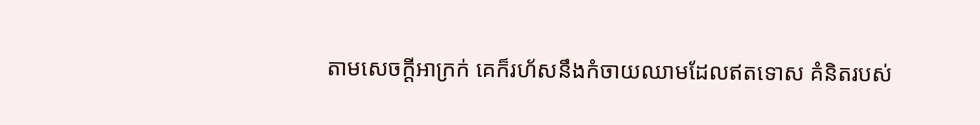តាមសេចក្ដីអាក្រក់ គេក៏រហ័សនឹងកំចាយឈាមដែលឥតទោស គំនិតរបស់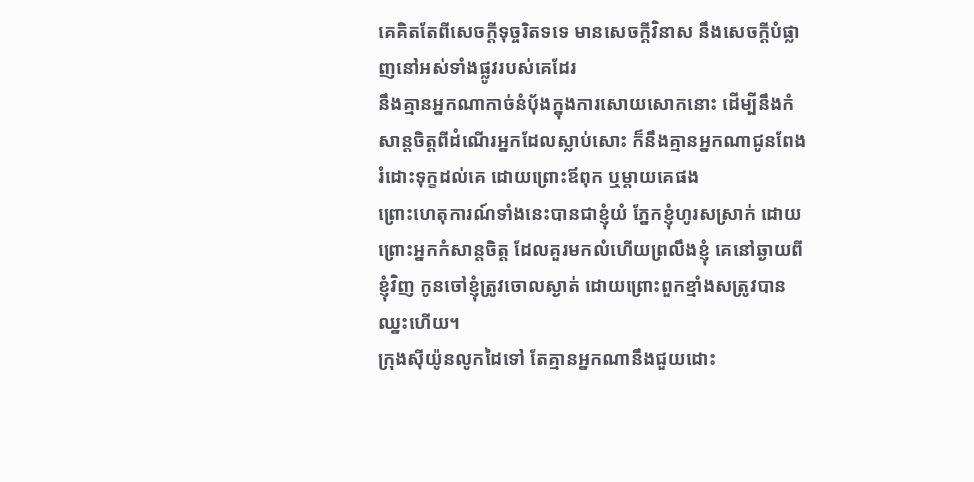គេគិតតែពីសេចក្ដីទុច្ចរិតទទេ មានសេចក្ដីវិនាស នឹងសេចក្ដីបំផ្លាញនៅអស់ទាំងផ្លូវរបស់គេដែរ
នឹងគ្មានអ្នកណាកាច់នំបុ័ងក្នុងការសោយសោកនោះ ដើម្បីនឹងកំសាន្តចិត្តពីដំណើរអ្នកដែលស្លាប់សោះ ក៏នឹងគ្មានអ្នកណាជូនពែងរំដោះទុក្ខដល់គេ ដោយព្រោះឪពុក ឬម្តាយគេផង
ព្រោះហេតុការណ៍ទាំងនេះបានជាខ្ញុំយំ ភ្នែកខ្ញុំហូរសស្រាក់ ដោយព្រោះអ្នកកំសាន្តចិត្ត ដែលគួរមកលំហើយព្រលឹងខ្ញុំ គេនៅឆ្ងាយពីខ្ញុំវិញ កូនចៅខ្ញុំត្រូវចោលស្ងាត់ ដោយព្រោះពួកខ្មាំងសត្រូវបានឈ្នះហើយ។
ក្រុងស៊ីយ៉ូនលូកដៃទៅ តែគ្មានអ្នកណានឹងជួយដោះ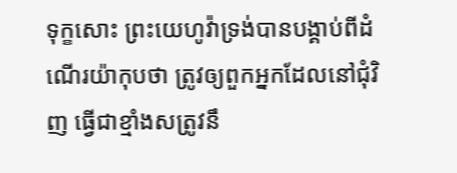ទុក្ខសោះ ព្រះយេហូវ៉ាទ្រង់បានបង្គាប់ពីដំណើរយ៉ាកុបថា ត្រូវឲ្យពួកអ្នកដែលនៅជុំវិញ ធ្វើជាខ្មាំងសត្រូវនឹ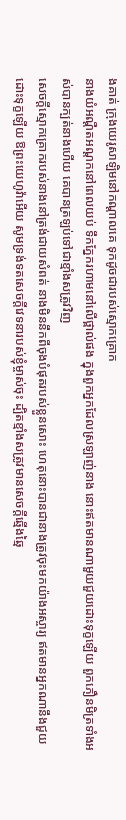ងគាត់ ក្រុងយេរូសាឡិមនៅកណ្តាលគេ ទុកដូចជារបស់ស្មោកគ្រោក
នាងយំអណ្តឺតអណ្តកនៅពេលយប់ ទឹកភ្នែករហាមនៅលើថ្ពាល់ផង ក្នុងពួកអ្នកដែលស្រឡាញ់នាង នោះឥតមានណាមួយជួយដោះទុក្ខឡើយ ពួកភឿនមិត្រទាំងអស់បានក្បត់នាងហើយ គេបានត្រឡប់ទៅជាខ្មាំងសត្រូវវិញ
សេចក្ដីស្មោកគ្រោករបស់នាងនៅត្រង់ជាយសំពត់ នាងមិននឹកពីចុងបំផុតរបស់ខ្លួនសោះ ហេតុនោះបានជានាងត្រូវចុះមកយ៉ាងអស្ចារ្យ ឥតមានអ្នកណានឹងជួយដោះទុក្ខឡើយ ឱព្រះយេហូវ៉ាអើយ សូមទ្រង់ទតសេចក្ដីវេទនារបស់ខ្ញុំម្ចាស់ចុះ ដ្បិតខ្មាំងសត្រូវមានសេចក្ដីឆ្មើងឆ្មៃ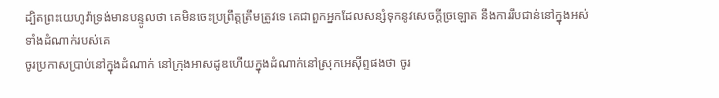ដ្បិតព្រះយេហូវ៉ាទ្រង់មានបន្ទូលថា គេមិនចេះប្រព្រឹត្តត្រឹមត្រូវទេ គេជាពួកអ្នកដែលសន្សំទុកនូវសេចក្ដីច្រឡោត នឹងការរឹបជាន់នៅក្នុងអស់ទាំងដំណាក់របស់គេ
ចូរប្រកាសប្រាប់នៅក្នុងដំណាក់ នៅក្រុងអាសដូឌហើយក្នុងដំណាក់នៅស្រុកអេស៊ីព្ទផងថា ចូរ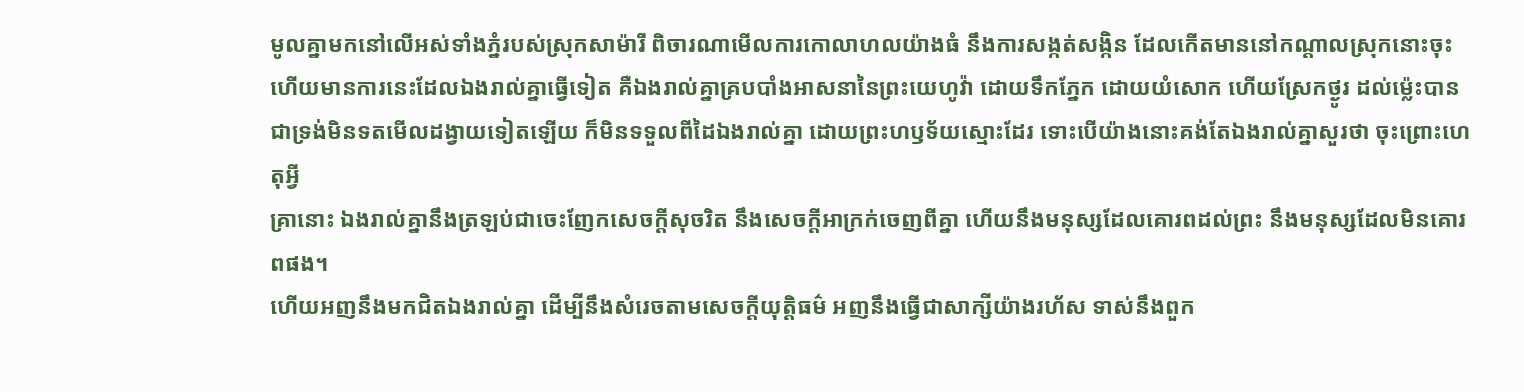មូលគ្នាមកនៅលើអស់ទាំងភ្នំរបស់ស្រុកសាម៉ារី ពិចារណាមើលការកោលាហលយ៉ាងធំ នឹងការសង្កត់សង្កិន ដែលកើតមាននៅកណ្តាលស្រុកនោះចុះ
ហើយមានការនេះដែលឯងរាល់គ្នាធ្វើទៀត គឺឯងរាល់គ្នាគ្របបាំងអាសនានៃព្រះយេហូវ៉ា ដោយទឹកភ្នែក ដោយយំសោក ហើយស្រែកថ្ងូរ ដល់ម៉្លេះបានជាទ្រង់មិនទតមើលដង្វាយទៀតឡើយ ក៏មិនទទួលពីដៃឯងរាល់គ្នា ដោយព្រះហឫទ័យស្មោះដែរ ទោះបើយ៉ាងនោះគង់តែឯងរាល់គ្នាសួរថា ចុះព្រោះហេតុអ្វី
គ្រានោះ ឯងរាល់គ្នានឹងត្រឡប់ជាចេះញែកសេចក្ដីសុចរិត នឹងសេចក្ដីអាក្រក់ចេញពីគ្នា ហើយនឹងមនុស្សដែលគោរពដល់ព្រះ នឹងមនុស្សដែលមិនគោរពផង។
ហើយអញនឹងមកជិតឯងរាល់គ្នា ដើម្បីនឹងសំរេចតាមសេចក្ដីយុត្តិធម៌ អញនឹងធ្វើជាសាក្សីយ៉ាងរហ័ស ទាស់នឹងពួក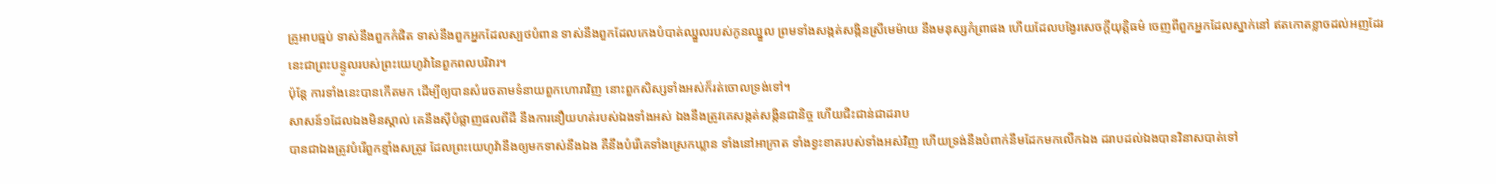គ្រូអាបធ្មប់ ទាស់នឹងពួកកំផិត ទាស់នឹងពួកអ្នកដែលស្បថបំពាន ទាស់នឹងពួកដែលកេងបំបាត់ឈ្នួលរបស់កូនឈ្នួល ព្រមទាំងសង្កត់សង្កិនស្រីមេម៉ាយ នឹងមនុស្សកំព្រាផង ហើយដែលបង្វែរសេចក្ដីយុត្តិធម៌ ចេញពីពួកអ្នកដែលស្នាក់នៅ ឥតកោតខ្លាចដល់អញដែរ នេះជាព្រះបន្ទូលរបស់ព្រះយេហូវ៉ានៃពួកពលបរិវារ។
ប៉ុន្តែ ការទាំងនេះបានកើតមក ដើម្បីឲ្យបានសំរេចតាមទំនាយពួកហោរាវិញ នោះពួកសិស្សទាំងអស់ក៏រត់ចោលទ្រង់ទៅ។
សាសន៍១ដែលឯងមិនស្គាល់ គេនឹងស៊ីបំផ្លាញផលពីដី នឹងការនឿយហត់របស់ឯងទាំងអស់ ឯងនឹងត្រូវគេសង្កត់សង្កិនជានិច្ច ហើយជិះជាន់ជាដរាប
បានជាឯងត្រូវបំរើពួកខ្មាំងសត្រូវ ដែលព្រះយេហូវ៉ានឹងឲ្យមកទាស់នឹងឯង គឺនឹងបំរើគេទាំងស្រេកឃ្លាន ទាំងនៅអាក្រាត ទាំងខ្វះខាតរបស់ទាំងអស់វិញ ហើយទ្រង់នឹងបំពាក់នឹមដែកមកលើកឯង ដរាបដល់ឯងបានវិនាសបាត់ទៅ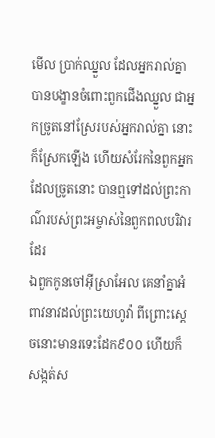មើល ប្រាក់ឈ្នួល ដែលអ្នករាល់គ្នាបានបង្ខានចំពោះពួកជើងឈ្នួល ជាអ្នកច្រូតនៅស្រែរបស់អ្នករាល់គ្នា នោះក៏ស្រែកឡើង ហើយសំរែកនៃពួកអ្នកដែលច្រូតនោះ បានឮទៅដល់ព្រះកាណ៌របស់ព្រះអម្ចាស់នៃពួកពលបរិវារដែរ
ឯពួកកូនចៅអ៊ីស្រាអែល គេនាំគ្នាអំពាវនាវដល់ព្រះយេហូវ៉ា ពីព្រោះស្តេចនោះមានរទេះដែក៩០០ ហើយក៏សង្កត់ស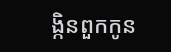ង្កិនពួកកូន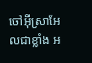ចៅអ៊ីស្រាអែលជាខ្លាំង អ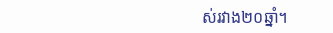ស់រវាង២០ឆ្នាំ។